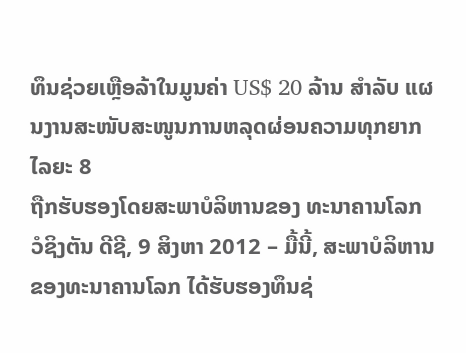ທຶນຊ່ວຍເຫຼືອລ້າໃນມູນຄ່າ US$ 20 ລ້ານ ສຳລັບ ແຜນງານສະໜັບສະໜູນການຫລຸດຜ່ອນຄວາມທຸກຍາກໄລຍະ 8
ຖືກຮັບຮອງໂດຍສະພາບໍລິຫານຂອງ ທະນາຄານໂລກ
ວໍຊິງຕັນ ດີຊີ, 9 ສິງຫາ 2012 – ມື້ນີ້, ສະພາບໍລິຫານຂອງທະນາຄານໂລກ ໄດ້ຮັບຮອງທຶນຊ່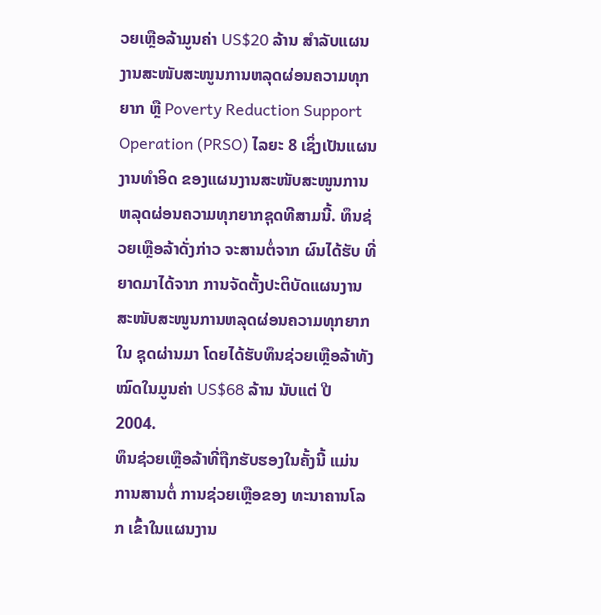ວຍເຫຼືອລ້າມູນຄ່າ US$20 ລ້ານ ສໍາລັບແຜນງານສະໜັບສະໜູນການຫລຸດຜ່ອນຄວາມທຸກຍາກ ຫຼື Poverty Reduction Support Operation (PRSO) ໄລຍະ 8 ເຊິ່ງເປັນແຜນງານທຳອິດ ຂອງແຜນງານສະໜັບສະໜູນການຫລຸດຜ່ອນຄວາມທຸກຍາກຊຸດທີສາມນີ້. ທຶນຊ່ວຍເຫຼືອລ້າດັ່ງກ່າວ ຈະສານຕໍ່ຈາກ ຜົນໄດ້ຮັບ ທີ່ຍາດມາໄດ້ຈາກ ການຈັດຕັ້ງປະຕິບັດແຜນງານສະໜັບສະໜູນການຫລຸດຜ່ອນຄວາມທຸກຍາກໃນ ຊຸດຜ່ານມາ ໂດຍໄດ້ຮັບທຶນຊ່ວຍເຫຼືອລ້າທັງໝົດໃນມູນຄ່າ US$68 ລ້ານ ນັບແຕ່ ປີ 2004.
ທຶນຊ່ວຍເຫຼືອລ້າທີ່ຖືກຮັບຮອງໃນຄັ້ງນີ້ ແມ່ນການສານຕໍ່ ການຊ່ວຍເຫຼືອຂອງ ທະນາຄານໂລກ ເຂົ້າໃນແຜນງານ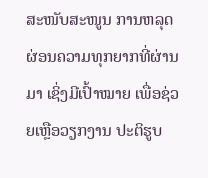ສະໜັບສະໜູນ ການຫລຸດຜ່ອນຄວາມທຸກຍາກທີ່ຜ່ານມາ ເຊິ່ງມີເປົ້າໝາຍ ເພື່ອຊ່ວຍເຫຼືອວຽກງານ ປະຕິຮູບ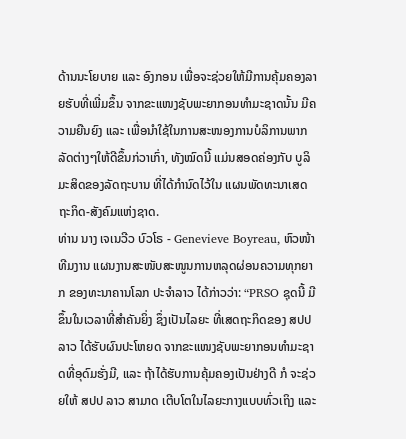ດ້ານນະໂຍບາຍ ແລະ ອົງກອນ ເພື່ອຈະຊ່ວຍໃຫ້ມີການຄຸ້ມຄອງລາຍຮັບທີ່ເພີ່ມຂຶ້ນ ຈາກຂະແໜງຊັບພະຍາກອນທໍາມະຊາດນັ້ນ ມີຄວາມຍືນຍົງ ແລະ ເພື່ອນໍາໃຊ້ໃນການສະໜອງການບໍລິການພາກລັດຕ່າງໆໃຫ້ດີຂຶ້ນກ່ວາເກົ່າ, ທັງໝົດນີ້ ແມ່ນສອດຄ່ອງກັບ ບູລິມະສິດຂອງລັດຖະບານ ທີ່ໄດ້ກໍານົດໄວ້ໃນ ແຜນພັດທະນາເສດຖະກິດ-ສັງຄົມແຫ່ງຊາດ.
ທ່ານ ນາງ ເຈເນວີວ ບົວໂຣ - Genevieve Boyreau, ຫົວໜ້າທີມງານ ແຜນງານສະໜັບສະໜູນການຫລຸດຜ່ອນຄວາມທຸກຍາກ ຂອງທະນາຄານໂລກ ປະຈໍາລາວ ໄດ້ກ່າວວ່າ: “PRSO ຊຸດນີ້ ມີຂຶ້ນໃນເວລາທີ່ສໍາຄັນຍິ່ງ ຊຶ່ງເປັນໄລຍະ ທີ່ເສດຖະກິດຂອງ ສປປ ລາວ ໄດ້ຮັບຜົນປະໂຫຍດ ຈາກຂະແໜງຊັບພະຍາກອນທໍາມະຊາດທີ່ອຸດົມຮັ່ງມີ, ແລະ ຖ້າໄດ້ຮັບການຄຸ້ມຄອງເປັນຢ່າງດີ ກໍ ຈະຊ່ວຍໃຫ້ ສປປ ລາວ ສາມາດ ເຕີບໂຕໃນໄລຍະກາງແບບທົ່ວເຖິງ ແລະ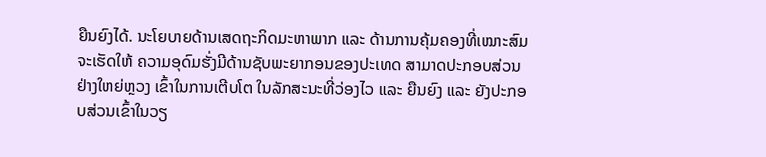ຍືນຍົງໄດ້. ນະໂຍບາຍດ້ານເສດຖະກິດມະຫາພາກ ແລະ ດ້ານການຄຸ້ມຄອງທີ່ເໝາະສົມ ຈະເຮັດໃຫ້ ຄວາມອຸດົມຮັ່ງມີດ້ານຊັບພະຍາກອນຂອງປະເທດ ສາມາດປະກອບສ່ວນຢ່າງໃຫຍ່ຫຼວງ ເຂົ້າໃນການເຕີບໂຕ ໃນລັກສະນະທີ່ວ່ອງໄວ ແລະ ຍືນຍົງ ແລະ ຍັງປະກອບສ່ວນເຂົ້າໃນວຽ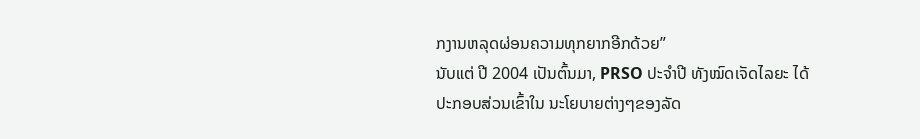ກງານຫລຸດຜ່ອນຄວາມທຸກຍາກອີກດ້ວຍ”
ນັບແຕ່ ປີ 2004 ເປັນຕົ້ນມາ, PRSO ປະຈໍາປີ ທັງໝົດເຈັດໄລຍະ ໄດ້ປະກອບສ່ວນເຂົ້າໃນ ນະໂຍບາຍຕ່າງໆຂອງລັດ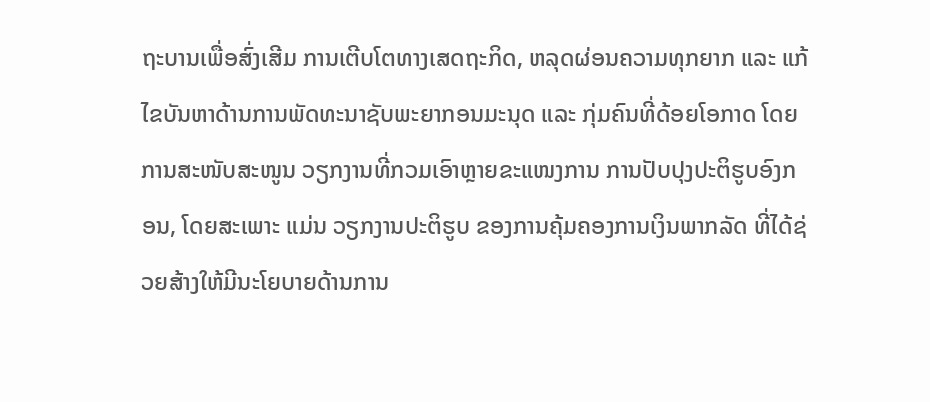ຖະບານເພື່ອສົ່ງເສີມ ການເຕີບໂຕທາງເສດຖະກິດ, ຫລຸດຜ່ອນຄວາມທຸກຍາກ ແລະ ແກ້ໄຂບັນຫາດ້ານການພັດທະນາຊັບພະຍາກອນມະນຸດ ແລະ ກຸ່ມຄົນທີ່ດ້ອຍໂອກາດ ໂດຍການສະໜັບສະໜູນ ວຽກງານທີ່ກວມເອົາຫຼາຍຂະແໜງການ ການປັບປຸງປະຕິຮູບອົງກອນ, ໂດຍສະເພາະ ແມ່ນ ວຽກງານປະຕິຮູບ ຂອງການຄຸ້ມຄອງການເງິນພາກລັດ ທີ່ໄດ້ຊ່ວຍສ້າງໃຫ້ມີນະໂຍບາຍດ້ານການ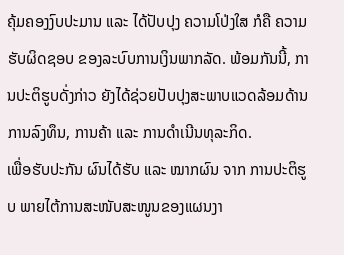ຄຸ້ມຄອງງົບປະມານ ແລະ ໄດ້ປັບປຸງ ຄວາມໂປ່ງໃສ ກໍຄື ຄວາມຮັບຜິດຊອບ ຂອງລະບົບການເງິນພາກລັດ. ພ້ອມກັນນີ້, ການປະຕິຮູບດັ່ງກ່າວ ຍັງໄດ້ຊ່ວຍປັບປຸງສະພາບແວດລ້ອມດ້ານການລົງທຶນ, ການຄ້າ ແລະ ການດໍາເນີນທຸລະກິດ.
ເພື່ອຮັບປະກັນ ຜົນໄດ້ຮັບ ແລະ ໝາກຜົນ ຈາກ ການປະຕິຮູບ ພາຍໄຕ້ການສະໜັບສະໜູນຂອງແຜນງາ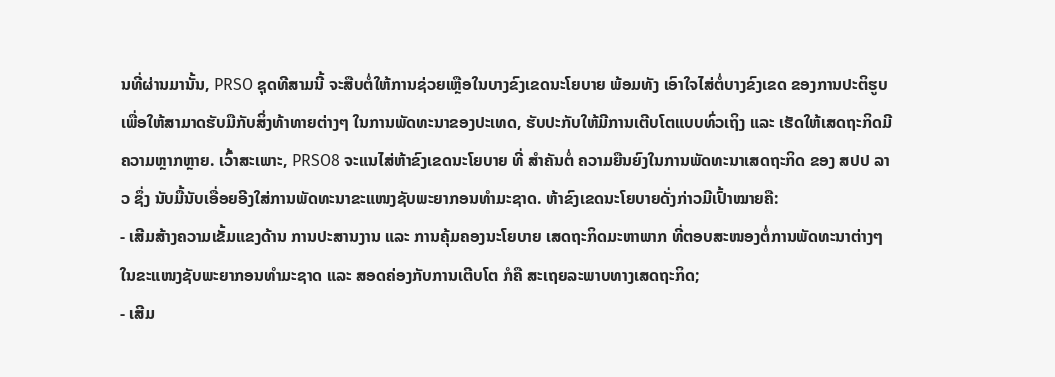ນທີ່ຜ່ານມານັ້ນ, PRSO ຊຸດທີສາມນີ້ ຈະສືບຕໍ່ໃຫ້ການຊ່ວຍເຫຼືອໃນບາງຂົງເຂດນະໂຍບາຍ ພ້ອມທັງ ເອົາໃຈໄສ່ຕໍ່ບາງຂົງເຂດ ຂອງການປະຕິຮູບ ເພື່ອໃຫ້ສາມາດຮັບມືກັບສິ່ງທ້າທາຍຕ່າງໆ ໃນການພັດທະນາຂອງປະເທດ, ຮັບປະກັບໃຫ້ມີການເຕີບໂຕແບບທົ່ວເຖິງ ແລະ ເຮັດໃຫ້ເສດຖະກິດມີຄວາມຫຼາກຫຼາຍ. ເວົ້າສະເພາະ, PRSO8 ຈະແນໄສ່ຫ້າຂົງເຂດນະໂຍບາຍ ທີ່ ສຳຄັນຕໍ່ ຄວາມຍືນຍົງໃນການພັດທະນາເສດຖະກິດ ຂອງ ສປປ ລາວ ຊຶ່ງ ນັບມື້ນັບເອື່ອຍອີງໃສ່ການພັດທະນາຂະແໜງຊັບພະຍາກອນທຳມະຊາດ. ຫ້າຂົງເຂດນະໂຍບາຍດັ່ງກ່າວມີເປົ້າໝາຍຄື:
- ເສີມສ້າງຄວາມເຂັ້ມແຂງດ້ານ ການປະສານງານ ແລະ ການຄຸ້ມຄອງນະໂຍບາຍ ເສດຖະກິດມະຫາພາກ ທີ່ຕອບສະໜອງຕໍ່ການພັດທະນາຕ່າງໆ ໃນຂະແໜງຊັບພະຍາກອນທໍາມະຊາດ ແລະ ສອດຄ່ອງກັບການເຕີບໂຕ ກໍຄື ສະເຖຍລະພາບທາງເສດຖະກິດ;
- ເສີມ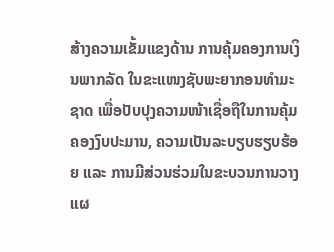ສ້າງຄວາມເຂັ້ມແຂງດ້ານ ການຄຸ້ມຄອງການເງິນພາກລັດ ໃນຂະແໜງຊັບພະຍາກອນທໍາມະຊາດ ເພື່ອປັບປຸງຄວາມໜ້າເຊື່ອຖືໃນການຄຸ້ມຄອງງົບປະມານ, ຄວາມເປັນລະບຽບຮຽບຮ້ອຍ ແລະ ການມີສ່ວນຮ່ວມໃນຂະບວນການວາງແຜ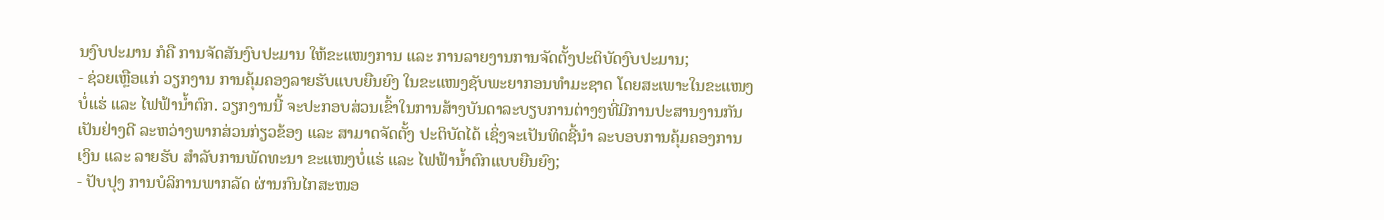ນງົບປະມານ ກໍຄື ການຈັດສັນງົບປະມານ ໃຫ້ຂະແໜງການ ແລະ ການລາຍງານການຈັດຕັ້ງປະຕິບັດງົບປະມານ;
- ຊ່ວຍເຫຼືອແກ່ ວຽກງານ ການຄຸ້ມຄອງລາຍຮັບແບບຍືນຍົງ ໃນຂະແໜງຊັບພະຍາກອນທໍາມະຊາດ ໂດຍສະເພາະໃນຂະແໜງບໍ່ແຮ່ ແລະ ໄຟຟ້ານໍ້າຕົກ. ວຽກງານນີ້ ຈະປະກອບສ່ວນເຂົ້າໃນການສ້າງບັນດາລະບຽບການຕ່າງໆທີ່ມີການປະສານງານກັນເປັນຢ່າງດີ ລະຫວ່າງພາກສ່ວນກ່ຽວຂ້ອງ ແລະ ສາມາດຈັດຕັ້ງ ປະຕິບັດໄດ້ ເຊິ່ງຈະເປັນທິດຊີ້ນໍາ ລະບອບການຄຸ້ມຄອງການເງິນ ແລະ ລາຍຮັບ ສຳລັບການພັດທະນາ ຂະແໜງບໍ່ແຮ່ ແລະ ໄຟຟ້ານໍ້າຕົກແບບຍືນຍົງ;
- ປັບປຸງ ການບໍລິການພາກລັດ ຜ່ານກົນໄກສະໜອ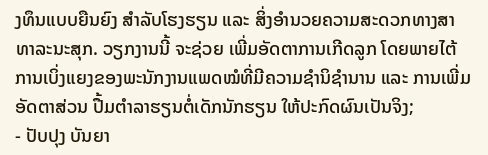ງທຶນແບບຍືນຍົງ ສຳລັບໂຮງຮຽນ ແລະ ສິ່ງອໍານວຍຄວາມສະດວກທາງສາທາລະນະສຸກ. ວຽກງານນີ້ ຈະຊ່ວຍ ເພີ່ມອັດຕາການເກີດລູກ ໂດຍພາຍໄຕ້ການເບິ່ງແຍງຂອງພະນັກງານແພດໝໍທີ່ມີຄວາມຊໍານິຊໍານານ ແລະ ການເພີ່ມອັດຕາສ່ວນ ປື້ມຕໍາລາຮຽນຕໍ່ເດັກນັກຮຽນ ໃຫ້ປະກົດຜົນເປັນຈິງ;
- ປັບປຸງ ບັນຍາ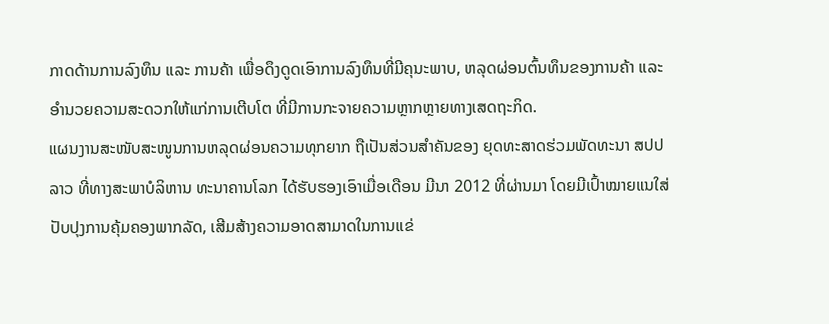ກາດດ້ານການລົງທຶນ ແລະ ການຄ້າ ເພື່ອດຶງດູດເອົາການລົງທຶນທີ່ມີຄຸນະພາບ, ຫລຸດຜ່ອນຕົ້ນທຶນຂອງການຄ້າ ແລະ ອຳນວຍຄວາມສະດວກໃຫ້ແກ່ການເຕີບໂຕ ທີ່ມີການກະຈາຍຄວາມຫຼາກຫຼາຍທາງເສດຖະກິດ.
ແຜນງານສະໜັບສະໜູນການຫລຸດຜ່ອນຄວາມທຸກຍາກ ຖືເປັນສ່ວນສຳຄັນຂອງ ຍຸດທະສາດຮ່ວມພັດທະນາ ສປປ ລາວ ທີ່ທາງສະພາບໍລິຫານ ທະນາຄານໂລກ ໄດ້ຮັບຮອງເອົາເມື່ອເດືອນ ມີນາ 2012 ທີ່ຜ່ານມາ ໂດຍມີເປົ້າໝາຍແນໃສ່ ປັບປຸງການຄຸ້ມຄອງພາກລັດ, ເສີມສ້າງຄວາມອາດສາມາດໃນການແຂ່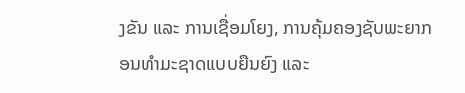ງຂັນ ແລະ ການເຊື່ອມໂຍງ, ການຄຸ້ມຄອງຊັບພະຍາກອນທໍາມະຊາດແບບຍືນຍົງ ແລະ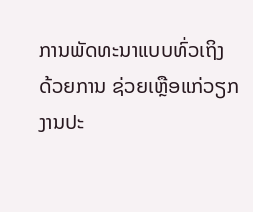ການພັດທະນາແບບທົ່ວເຖິງ ດ້ວຍການ ຊ່ວຍເຫຼືອແກ່ວຽກງານປະ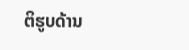ຕິຮູບດ້ານ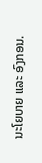ນະໂຍບາຍ ແລະ ອົງກອນ.